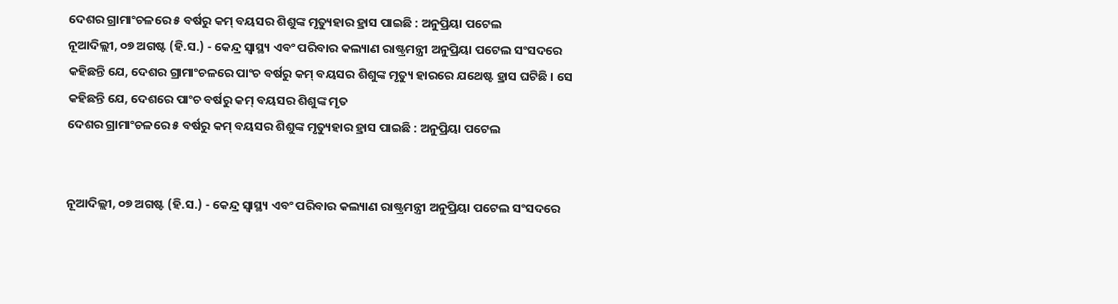ଦେଶର ଗ୍ରାମାଂଚଳରେ ୫ ବର୍ଷରୁ କମ୍ ବୟସର ଶିଶୁଙ୍କ ମୃତ୍ୟୁହାର ହ୍ରାସ ପାଇଛି : ଅନୁପ୍ରିୟା ପଟେଲ
ନୂଆଦିଲ୍ଲୀ, ୦୭ ଅଗଷ୍ଟ (ହି.ସ.) - କେନ୍ଦ୍ର ସ୍ୱାସ୍ଥ୍ୟ ଏବଂ ପରିବାର କଲ୍ୟାଣ ରାଷ୍ଟ୍ରମନ୍ତ୍ରୀ ଅନୁପ୍ରିୟା ପଟେଲ ସଂସଦରେ କହିଛନ୍ତି ଯେ, ଦେଶର ଗ୍ରାମାଂଚଳରେ ପାଂଚ ବର୍ଷରୁ କମ୍ ବୟସର ଶିଶୁଙ୍କ ମୃତ୍ୟୁ ହାରରେ ଯଥେଷ୍ଟ ହ୍ରାସ ଘଟିଛି । ସେ କହିଛନ୍ତି ଯେ, ଦେଶରେ ପାଂଚ ବର୍ଷରୁ କମ୍ ବୟସର ଶିଶୁଙ୍କ ମୃତ
ଦେଶର ଗ୍ରାମାଂଚଳରେ ୫ ବର୍ଷରୁ କମ୍ ବୟସର ଶିଶୁଙ୍କ ମୃତ୍ୟୁହାର ହ୍ରାସ ପାଇଛି : ଅନୁପ୍ରିୟା ପଟେଲ


ନୂଆଦିଲ୍ଲୀ, ୦୭ ଅଗଷ୍ଟ (ହି.ସ.) - କେନ୍ଦ୍ର ସ୍ୱାସ୍ଥ୍ୟ ଏବଂ ପରିବାର କଲ୍ୟାଣ ରାଷ୍ଟ୍ରମନ୍ତ୍ରୀ ଅନୁପ୍ରିୟା ପଟେଲ ସଂସଦରେ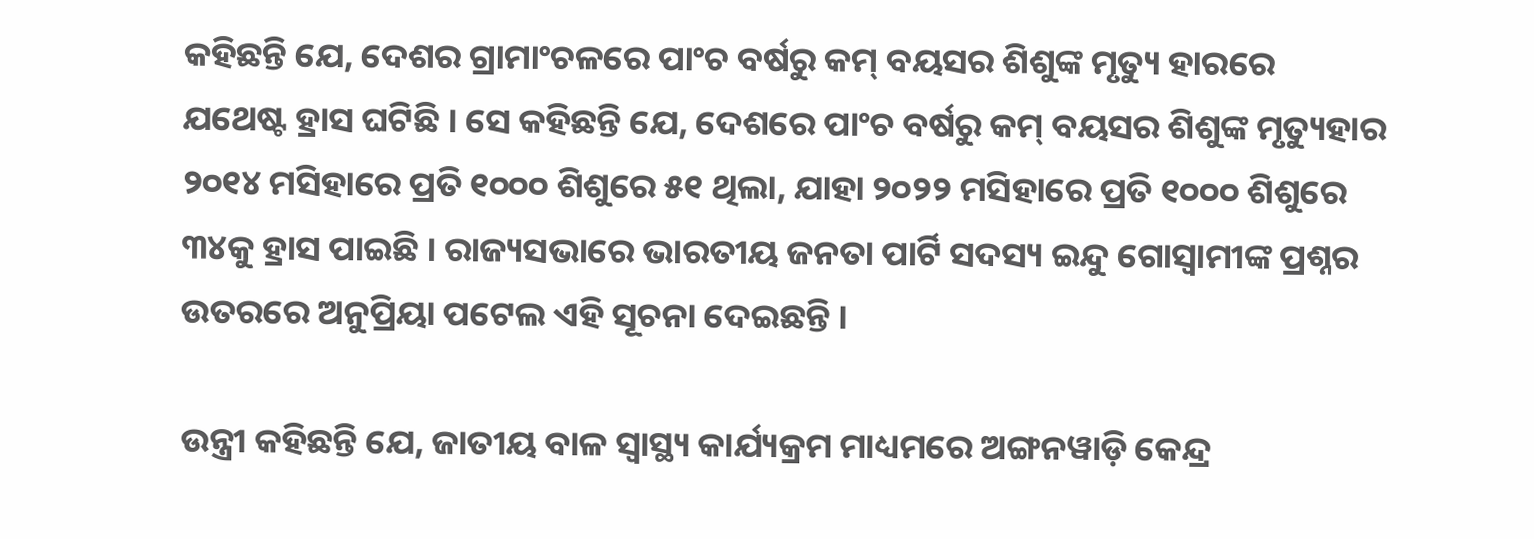କହିଛନ୍ତି ଯେ, ଦେଶର ଗ୍ରାମାଂଚଳରେ ପାଂଚ ବର୍ଷରୁ କମ୍ ବୟସର ଶିଶୁଙ୍କ ମୃତ୍ୟୁ ହାରରେ ଯଥେଷ୍ଟ ହ୍ରାସ ଘଟିଛି । ସେ କହିଛନ୍ତି ଯେ, ଦେଶରେ ପାଂଚ ବର୍ଷରୁ କମ୍ ବୟସର ଶିଶୁଙ୍କ ମୃତ୍ୟୁହାର ୨୦୧୪ ମସିହାରେ ପ୍ରତି ୧୦୦୦ ଶିଶୁରେ ୫୧ ଥିଲା, ଯାହା ୨୦୨୨ ମସିହାରେ ପ୍ରତି ୧୦୦୦ ଶିଶୁରେ ୩୪କୁ ହ୍ରାସ ପାଇଛି । ରାଜ୍ୟସଭାରେ ଭାରତୀୟ ଜନତା ପାର୍ଟି ସଦସ୍ୟ ଇନ୍ଦୁ ଗୋସ୍ୱାମୀଙ୍କ ପ୍ରଶ୍ନର ଉତରରେ ଅନୁପ୍ରିୟା ପଟେଲ ଏହି ସୂଚନା ଦେଇଛନ୍ତି ।

ଉନ୍ତ୍ରୀ କହିଛନ୍ତି ଯେ, ଜାତୀୟ ବାଳ ସ୍ୱାସ୍ଥ୍ୟ କାର୍ଯ୍ୟକ୍ରମ ମାଧ୍ୟମରେ ଅଙ୍ଗନୱାଡ଼ି କେନ୍ଦ୍ର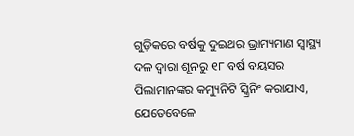ଗୁଡ଼ିକରେ ବର୍ଷକୁ ଦୁଇଥର ଭ୍ରାମ୍ୟମାଣ ସ୍ୱାସ୍ଥ୍ୟ ଦଳ ଦ୍ୱାରା ଶୂନରୁ ୧୮ ବର୍ଷ ବୟସର ପିଲାମାନଙ୍କର କମ୍ୟୁନିଟି ସ୍କ୍ରିନିଂ କରାଯାଏ, ଯେତେବେଳେ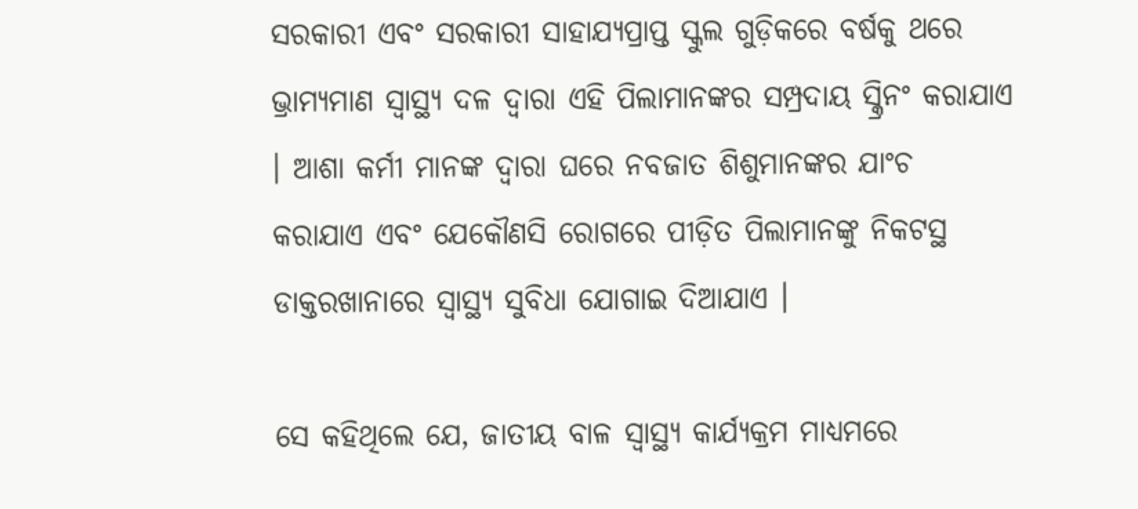ସରକାରୀ ଏବଂ ସରକାରୀ ସାହାଯ୍ୟପ୍ରାପ୍ତ ସ୍କୁଲ ଗୁଡ଼ିକରେ ବର୍ଷକୁ ଥରେ ଭ୍ରାମ୍ୟମାଣ ସ୍ୱାସ୍ଥ୍ୟ ଦଳ ଦ୍ୱାରା ଏହି ପିଲାମାନଙ୍କର ସମ୍ପ୍ରଦାୟ ସ୍କ୍ରିନଂ କରାଯାଏ । ଆଶା କର୍ମୀ ମାନଙ୍କ ଦ୍ୱାରା ଘରେ ନବଜାତ ଶିଶୁମାନଙ୍କର ଯାଂଚ କରାଯାଏ ଏବଂ ଯେକୌଣସି ରୋଗରେ ପୀଡ଼ିତ ପିଲାମାନଙ୍କୁ ନିକଟସ୍ଥ ଡାକ୍ତରଖାନାରେ ସ୍ୱାସ୍ଥ୍ୟ ସୁବିଧା ଯୋଗାଇ ଦିଆଯାଏ ।

ସେ କହିଥିଲେ ଯେ, ଜାତୀୟ ବାଳ ସ୍ୱାସ୍ଥ୍ୟ କାର୍ଯ୍ୟକ୍ରମ ମାଧ୍ୟମରେ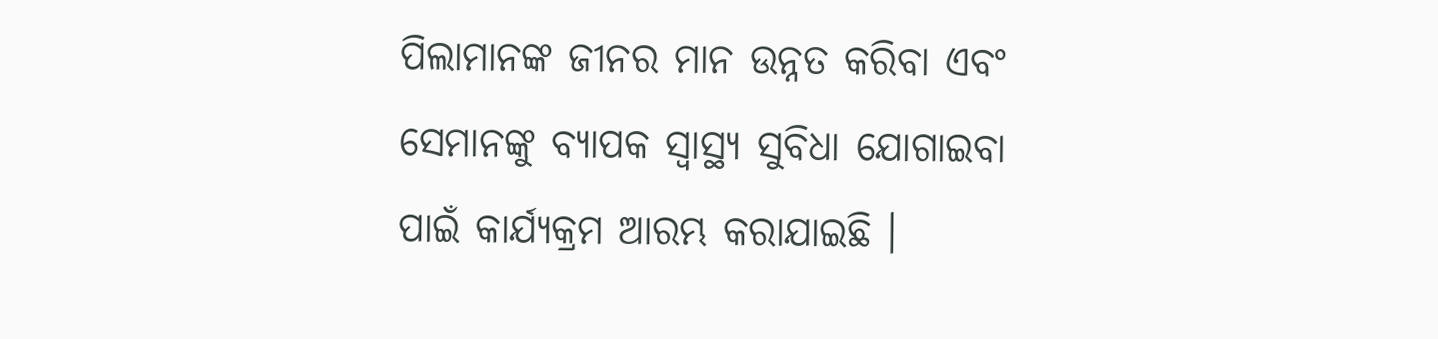ପିଲାମାନଙ୍କ ଜୀନର ମାନ ଉନ୍ନତ କରିବା ଏବଂ ସେମାନଙ୍କୁ ବ୍ୟାପକ ସ୍ୱାସ୍ଥ୍ୟ ସୁବିଧା ଯୋଗାଇବା ପାଇଁ କାର୍ଯ୍ୟକ୍ରମ ଆରମ୍ଭ କରାଯାଇଛି ।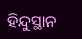ହିନ୍ଦୁସ୍ଥାନ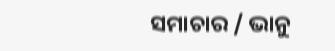ସମାଚାର / ଭାନୁ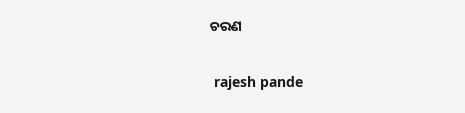ଚରଣ


 rajesh pande